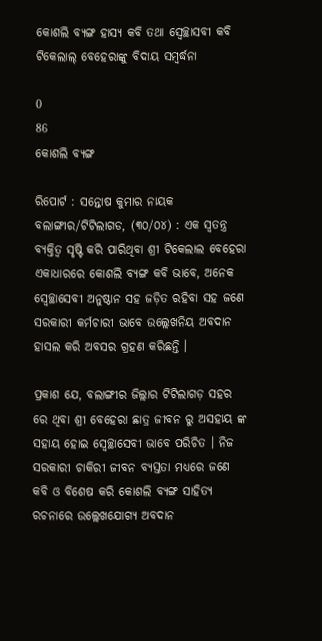କୋଶଲି ବ୍ୟଙ୍ଗ ହାସ୍ୟ କବି ତଥା ସ୍ଵେଚ୍ଛାସବୀ କବି ଟିକେଲାଲ୍ ବେହେରାଙ୍କୁ ବିଦାୟ ସମ୍ବର୍ଦ୍ଧନା

0
86
କୋଶଲି ବ୍ୟଙ୍ଗ

ରିପୋର୍ଟ : ସନ୍ତୋଷ କୁମାର ନାୟକ
ବଲାଙ୍ଗୀର/ଟିଟିଲାଗଡ, (୩୦/୦୪) : ଏକ ସ୍ଵତନ୍ତ୍ର ବ୍ୟକ୍ତିତ୍ଵ ସୃଷ୍ଟି କରି ପାରିଥିବା ଶ୍ରୀ ଟିକେଲାଲ ବେହେରା ଏକାଧାରରେ କୋଶଲି ବ୍ୟଙ୍ଗ କବି ଭାବେ, ଅନେକ ସ୍ଵେଚ୍ଛାସେବୀ ଅନୁଷ୍ଠାନ ସହ ଜଡ଼ିତ ରହିବା ସହ ଜଣେ ସରକାରୀ କର୍ମଚାରୀ ଭାବେ ଉଲ୍ଲେଖନିୟ ଅବଦାନ ହାସଲ କରି ଅବସର ଗ୍ରହଣ କରିଛନ୍ତି ।

ପ୍ରକାଶ ଯେ, ବଲାଙ୍ଗୀର ଜିଲ୍ଲାର ଟିଟିଲାଗଡ଼ ସହର ରେ ଥିବା ଶ୍ରୀ ବେହେରା ଛାତ୍ର ଜୀବନ ରୁ ଅସହାୟ ଙ୍କ ସହାୟ ହୋଇ ସ୍ଵେଚ୍ଛାସେବୀ ଭାବେ ପରିଚିତ । ନିଜ ସରକାରୀ ଚାକିରୀ ଜୀବନ ବ୍ୟସ୍ତତା ମଧ୍ୟରେ ଜଣେ କବି ଓ ବିଶେଷ କରି କୋଶଲି ବ୍ୟଙ୍ଗ ସାହିତ୍ୟ ରଚନାରେ ଉଲ୍ଲେଖଯୋଗ୍ୟ ଅବଦାନ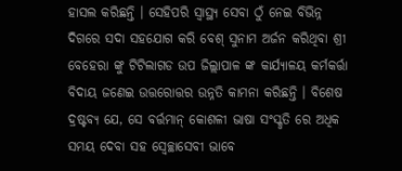ହାସଲ କରିଛନ୍ତି । ସେହିପରି ସ୍ୱାସ୍ଥ୍ୟ ସେବା ଠୁଁ ନେଇ ବିଭିନ୍ନ ଦିଗରେ ସଦା ସହଯୋଗ କରି ବେଶ୍ ସୁନାମ ଅର୍ଜନ କରିଥିବା ଶ୍ରୀ ବେହେରା ଙ୍କୁ ଟିଟିଲାଗଡ ଉପ ଜିଲ୍ଲାପାଳ ଙ୍କ କାର୍ଯ୍ୟାଳୟ କର୍ମକର୍ତ୍ତା ବିଦାୟ ଜଣେଇ ଉତ୍ତରୋତ୍ତର ଉନ୍ନତି କାମନା କରିଛନ୍ତି । ବିଶେଷ ଦ୍ରଷ୍ଟବ୍ୟ ଯେ, ସେ ବର୍ତ୍ତମାନ୍ କୋଶଳୀ ଭାଷା ସଂସ୍କୃତି ରେ ଅଧିକ ସମୟ ଦେବା ସହ ସ୍ଵେଚ୍ଛାସେବୀ ଭାବେ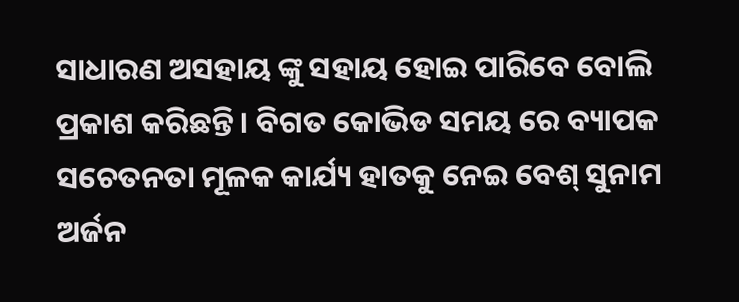ସାଧାରଣ ଅସହାୟ ଙ୍କୁ ସହାୟ ହୋଇ ପାରିବେ ବୋଲି ପ୍ରକାଶ କରିଛନ୍ତି । ବିଗତ କୋଭିଡ ସମୟ ରେ ବ୍ୟାପକ ସଚେତନତା ମୂଳକ କାର୍ଯ୍ୟ ହାତକୁ ନେଇ ବେଶ୍ ସୁନାମ ଅର୍ଜନ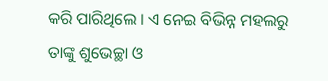କରି ପାରିଥିଲେ । ଏ ନେଇ ବିଭିନ୍ନ ମହଲରୁ ତାଙ୍କୁ ଶୁଭେଚ୍ଛା ଓ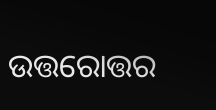ଉତ୍ତରୋତ୍ତର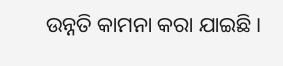ଉନ୍ନତି କାମନା କରା ଯାଇଛି ।